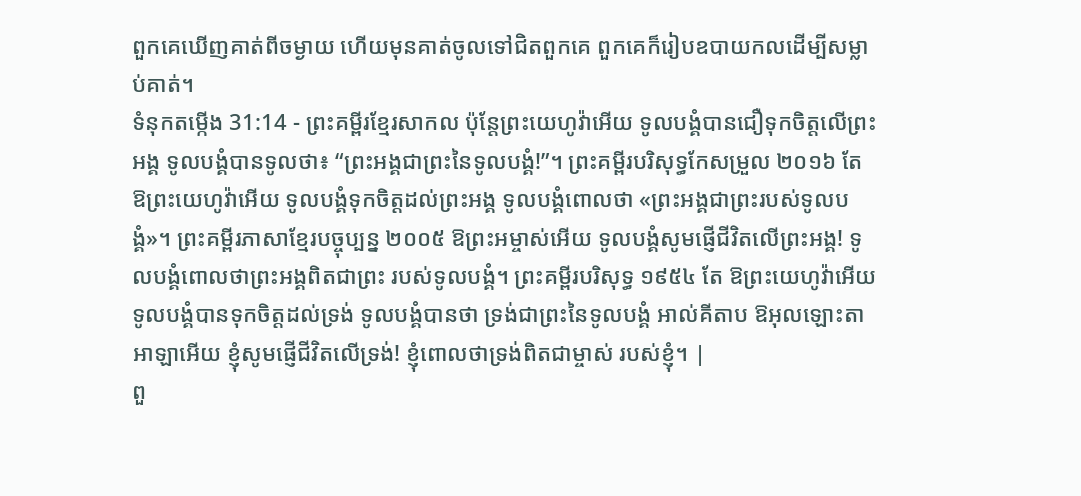ពួកគេឃើញគាត់ពីចម្ងាយ ហើយមុនគាត់ចូលទៅជិតពួកគេ ពួកគេក៏រៀបឧបាយកលដើម្បីសម្លាប់គាត់។
ទំនុកតម្កើង 31:14 - ព្រះគម្ពីរខ្មែរសាកល ប៉ុន្តែព្រះយេហូវ៉ាអើយ ទូលបង្គំបានជឿទុកចិត្តលើព្រះអង្គ ទូលបង្គំបានទូលថា៖ “ព្រះអង្គជាព្រះនៃទូលបង្គំ!”។ ព្រះគម្ពីរបរិសុទ្ធកែសម្រួល ២០១៦ តែ ឱព្រះយេហូវ៉ាអើយ ទូលបង្គំទុកចិត្តដល់ព្រះអង្គ ទូលបង្គំពោលថា «ព្រះអង្គជាព្រះរបស់ទូលបង្គំ»។ ព្រះគម្ពីរភាសាខ្មែរបច្ចុប្បន្ន ២០០៥ ឱព្រះអម្ចាស់អើយ ទូលបង្គំសូមផ្ញើជីវិតលើព្រះអង្គ! ទូលបង្គំពោលថាព្រះអង្គពិតជាព្រះ របស់ទូលបង្គំ។ ព្រះគម្ពីរបរិសុទ្ធ ១៩៥៤ តែ ឱព្រះយេហូវ៉ាអើយ ទូលបង្គំបានទុកចិត្តដល់ទ្រង់ ទូលបង្គំបានថា ទ្រង់ជាព្រះនៃទូលបង្គំ អាល់គីតាប ឱអុលឡោះតាអាឡាអើយ ខ្ញុំសូមផ្ញើជីវិតលើទ្រង់! ខ្ញុំពោលថាទ្រង់ពិតជាម្ចាស់ របស់ខ្ញុំ។ |
ពួ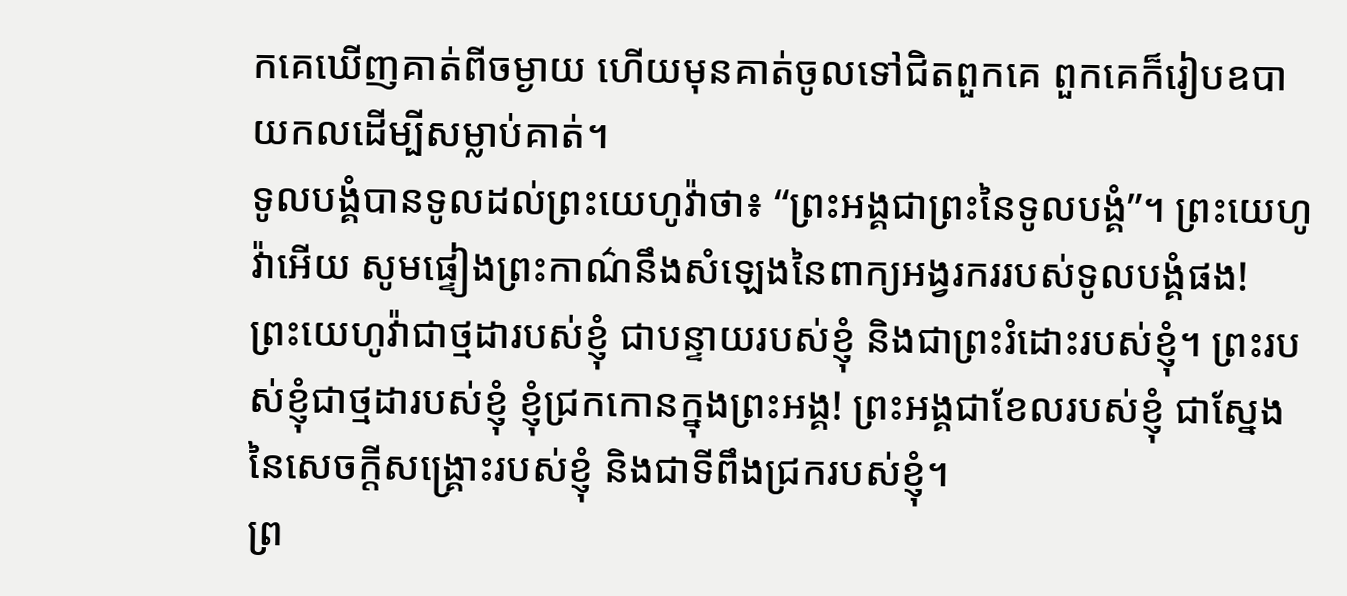កគេឃើញគាត់ពីចម្ងាយ ហើយមុនគាត់ចូលទៅជិតពួកគេ ពួកគេក៏រៀបឧបាយកលដើម្បីសម្លាប់គាត់។
ទូលបង្គំបានទូលដល់ព្រះយេហូវ៉ាថា៖ “ព្រះអង្គជាព្រះនៃទូលបង្គំ”។ ព្រះយេហូវ៉ាអើយ សូមផ្ទៀងព្រះកាណ៌នឹងសំឡេងនៃពាក្យអង្វរកររបស់ទូលបង្គំផង!
ព្រះយេហូវ៉ាជាថ្មដារបស់ខ្ញុំ ជាបន្ទាយរបស់ខ្ញុំ និងជាព្រះរំដោះរបស់ខ្ញុំ។ ព្រះរបស់ខ្ញុំជាថ្មដារបស់ខ្ញុំ ខ្ញុំជ្រកកោនក្នុងព្រះអង្គ! ព្រះអង្គជាខែលរបស់ខ្ញុំ ជាស្នែងនៃសេចក្ដីសង្គ្រោះរបស់ខ្ញុំ និងជាទីពឹងជ្រករបស់ខ្ញុំ។
ព្រ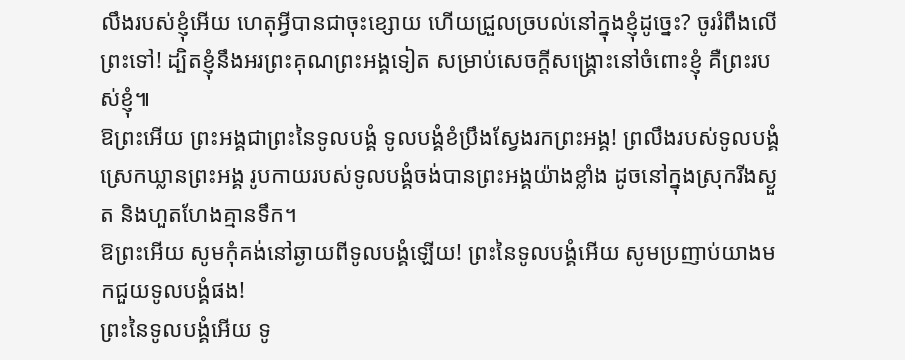លឹងរបស់ខ្ញុំអើយ ហេតុអ្វីបានជាចុះខ្សោយ ហើយជ្រួលច្របល់នៅក្នុងខ្ញុំដូច្នេះ? ចូររំពឹងលើព្រះទៅ! ដ្បិតខ្ញុំនឹងអរព្រះគុណព្រះអង្គទៀត សម្រាប់សេចក្ដីសង្គ្រោះនៅចំពោះខ្ញុំ គឺព្រះរបស់ខ្ញុំ៕
ឱព្រះអើយ ព្រះអង្គជាព្រះនៃទូលបង្គំ ទូលបង្គំខំប្រឹងស្វែងរកព្រះអង្គ! ព្រលឹងរបស់ទូលបង្គំស្រេកឃ្លានព្រះអង្គ រូបកាយរបស់ទូលបង្គំចង់បានព្រះអង្គយ៉ាងខ្លាំង ដូចនៅក្នុងស្រុករីងស្ងួត និងហួតហែងគ្មានទឹក។
ឱព្រះអើយ សូមកុំគង់នៅឆ្ងាយពីទូលបង្គំឡើយ! ព្រះនៃទូលបង្គំអើយ សូមប្រញាប់យាងមកជួយទូលបង្គំផង!
ព្រះនៃទូលបង្គំអើយ ទូ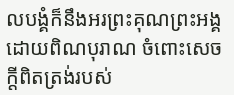លបង្គំក៏នឹងអរព្រះគុណព្រះអង្គដោយពិណបុរាណ ចំពោះសេចក្ដីពិតត្រង់របស់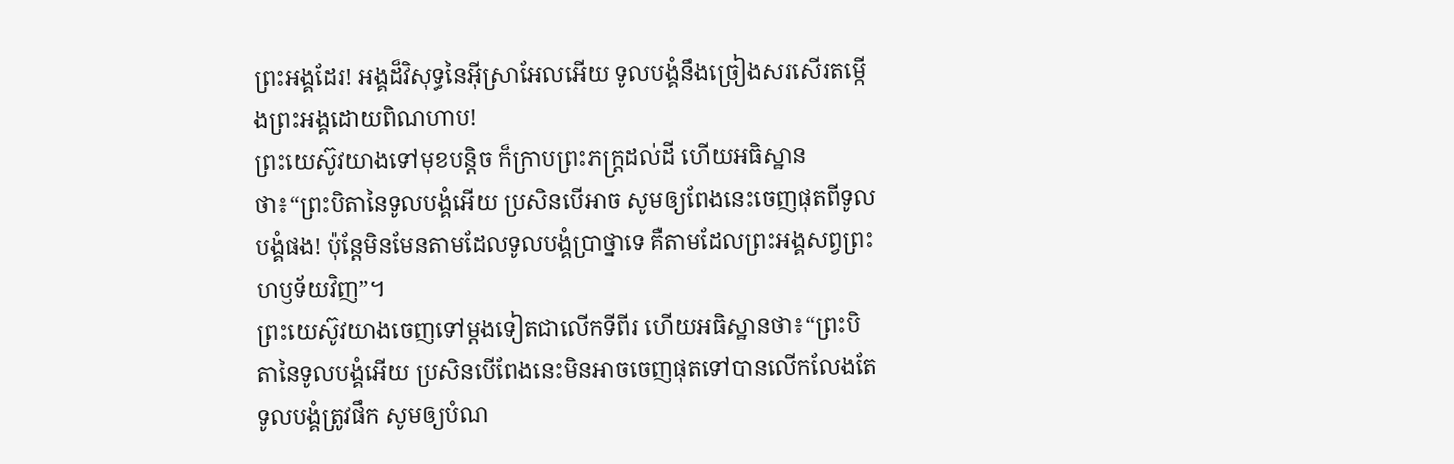ព្រះអង្គដែរ! អង្គដ៏វិសុទ្ធនៃអ៊ីស្រាអែលអើយ ទូលបង្គំនឹងច្រៀងសរសើរតម្កើងព្រះអង្គដោយពិណហាប!
ព្រះយេស៊ូវយាងទៅមុខបន្តិច ក៏ក្រាបព្រះភក្ត្រដល់ដី ហើយអធិស្ឋានថា៖“ព្រះបិតានៃទូលបង្គំអើយ ប្រសិនបើអាច សូមឲ្យពែងនេះចេញផុតពីទូលបង្គំផង! ប៉ុន្តែមិនមែនតាមដែលទូលបង្គំប្រាថ្នាទេ គឺតាមដែលព្រះអង្គសព្វព្រះហឫទ័យវិញ”។
ព្រះយេស៊ូវយាងចេញទៅម្ដងទៀតជាលើកទីពីរ ហើយអធិស្ឋានថា៖“ព្រះបិតានៃទូលបង្គំអើយ ប្រសិនបើពែងនេះមិនអាចចេញផុតទៅបានលើកលែងតែទូលបង្គំត្រូវផឹក សូមឲ្យបំណ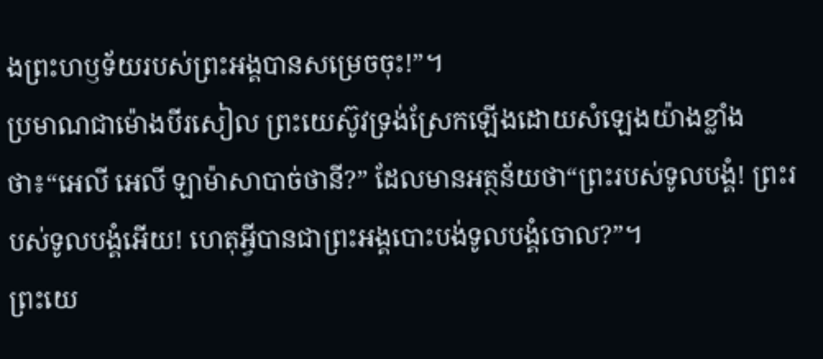ងព្រះហឫទ័យរបស់ព្រះអង្គបានសម្រេចចុះ!”។
ប្រមាណជាម៉ោងបីរសៀល ព្រះយេស៊ូវទ្រង់ស្រែកឡើងដោយសំឡេងយ៉ាងខ្លាំងថា៖“អេលី អេលី ឡាម៉ាសាបាច់ថានី?” ដែលមានអត្ថន័យថា“ព្រះរបស់ទូលបង្គំ! ព្រះរបស់ទូលបង្គំអើយ! ហេតុអ្វីបានជាព្រះអង្គបោះបង់ទូលបង្គំចោល?”។
ព្រះយេ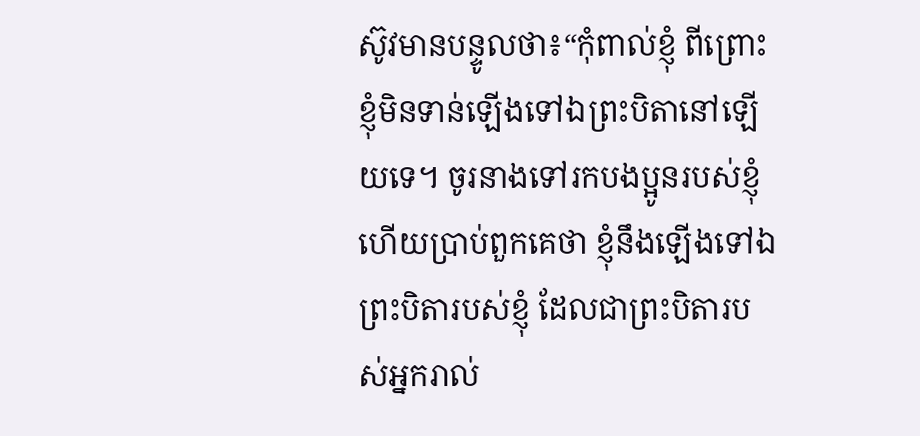ស៊ូវមានបន្ទូលថា៖“កុំពាល់ខ្ញុំ ពីព្រោះខ្ញុំមិនទាន់ឡើងទៅឯព្រះបិតានៅឡើយទេ។ ចូរនាងទៅរកបងប្អូនរបស់ខ្ញុំ ហើយប្រាប់ពួកគេថា ខ្ញុំនឹងឡើងទៅឯព្រះបិតារបស់ខ្ញុំ ដែលជាព្រះបិតារបស់អ្នករាល់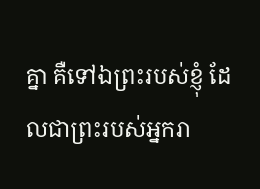គ្នា គឺទៅឯព្រះរបស់ខ្ញុំ ដែលជាព្រះរបស់អ្នករា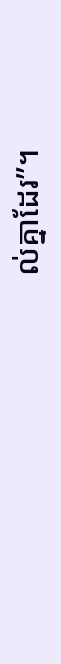ល់គ្នាដែរ”។